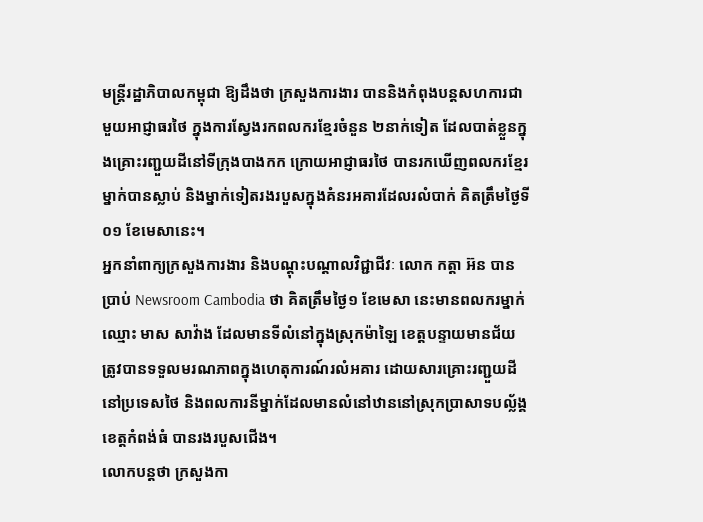មន្ត្រីរដ្ឋាភិបាលកម្ពុជា ឱ្យដឹងថា ក្រសួងការងារ បាននិងកំពុងបន្តសហការជាមួយអាជ្ញាធរថៃ ក្នុងការស្វែងរកពលករខ្មែរចំនួន ២នាក់ទៀត ដែលបាត់ខ្លួនក្នុងគ្រោះរញ្ជួយដីនៅទីក្រុងបាងកក ក្រោយអាជ្ញាធរថៃ បានរកឃើញពលករខ្មែរម្នាក់បានស្លាប់ និងម្នាក់ទៀតរងរបួសក្នុងគំនរអគារដែលរលំបាក់ គិតត្រឹមថ្ងៃទី០១ ខែមេសានេះ។
អ្នកនាំពាក្យក្រសួងការងារ និងបណ្តុះបណ្តាលវិជ្ជាជីវៈ លោក កត្តា អ៊ន បានប្រាប់ Newsroom Cambodia ថា គិតត្រឹមថ្ងៃ១ ខែមេសា នេះមានពលករម្នាក់ឈ្មោះ មាស សាវ៉ាង ដែលមានទីលំនៅក្នុងស្រុកម៉ាឡៃ ខេត្តបន្ទាយមានជ័យ ត្រូវបានទទួលមរណភាពក្នុងហេតុការណ៍រលំអគារ ដោយសារគ្រោះរញ្ជួយដីនៅប្រទេសថៃ និងពលការនីម្នាក់ដែលមានលំនៅឋាននៅស្រុកប្រាសាទបល្ល័ង្គ ខេត្តកំពង់ធំ បានរងរបួសជើង។
លោកបន្តថា ក្រសួងកា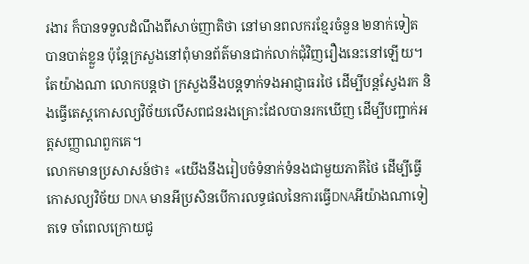រងារ ក៏បានទទួលដំណឹងពីសាច់ញាតិថា នៅមានពលករខ្មែរចំនួន ២នាក់ទៀត បានបាត់ខ្លួន ប៉ុន្តែក្រសួងនៅពុំមានព័ត៌មានជាក់លាក់ជុំវិញរឿងនេះនៅឡើយ។ តែយ៉ាងណា លោកបន្តថា ក្រសួងនឹងបន្តទាក់ទងអាជ្ញាធរថៃ ដើម្បីបន្តស្វែងរក និងធ្វើតេស្តកោសល្យវិច័យលើសពជនរងគ្រោះដែលបានរកឃើញ ដើម្បីបញ្ជាក់អត្តសញ្ញាណពួកគេ។
លោកមានប្រសាសន៍ថា៖ «យើងនឹងរៀបចំទំនាក់ទំនងជាមួយភាគីថៃ ដើម្បីធ្វើកោសល្យវិច័យ DNA មានអីប្រសិនបើការលទ្ធផលនៃការធ្វើDNAអីយ៉ាងណាទៀតទេ ចាំពេលក្រោយជូ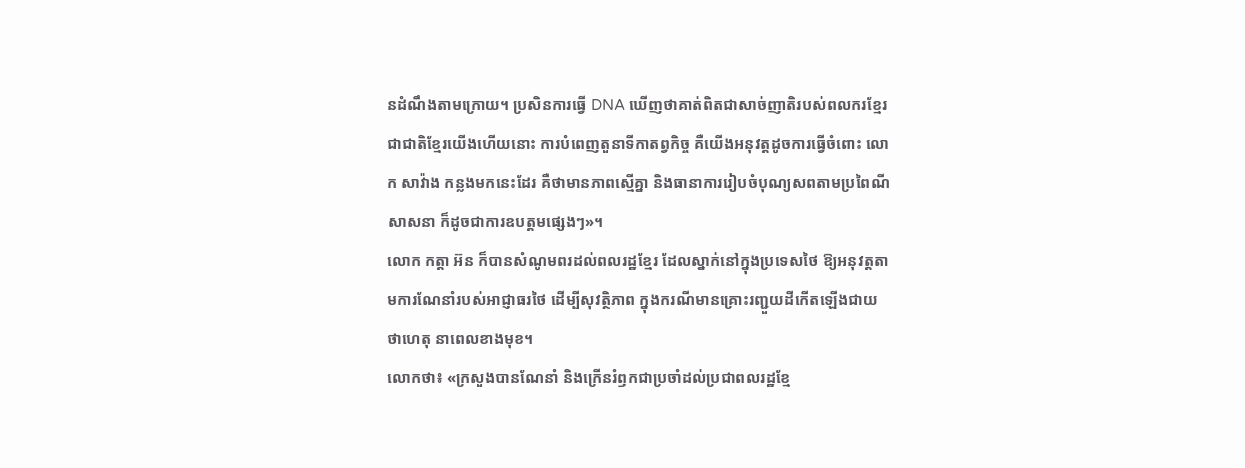នដំណឹងតាមក្រោយ។ ប្រសិនការធ្វើ DNA ឃើញថាគាត់ពិតជាសាច់ញាតិរបស់ពលករខ្មែរ ជាជាតិខ្មែរយើងហើយនោះ ការបំពេញតួនាទីកាតព្វកិច្ច គឺយើងអនុវត្តដូចការធ្វើចំពោះ លោក សាវ៉ាង កន្លងមកនេះដែរ គឺថាមានភាពស្មើគ្នា និងធានាការរៀបចំបុណ្យសពតាមប្រពៃណីសាសនា ក៏ដូចជាការឧបត្តមផ្សេងៗ»។
លោក កត្តា អ៊ន ក៏បានសំណូមពរដល់ពលរដ្ឋខ្មែរ ដែលស្នាក់នៅក្នុងប្រទេសថៃ ឱ្យអនុវត្តតាមការណែនាំរបស់អាជ្ញាធរថៃ ដើម្បីសុវត្ថិភាព ក្នុងករណីមានគ្រោះរញ្ជួយដីកើតឡើងជាយថាហេតុ នាពេលខាងមុខ។
លោកថា៖ «ក្រសួងបានណែនាំ និងក្រើនរំឭកជាប្រចាំដល់ប្រជាពលរដ្ឋខ្មែ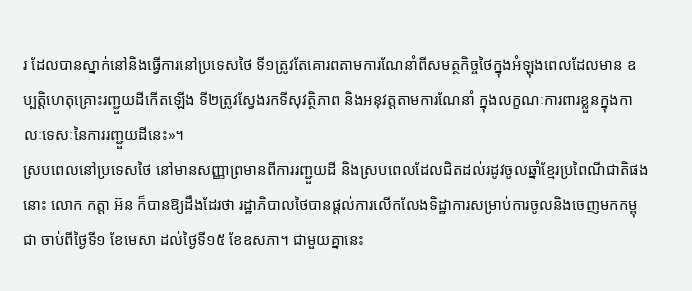រ ដែលបានស្នាក់នៅនិងធ្វើការនៅប្រទេសថៃ ទី១ត្រូវតែគោរពតាមការណែនាំពីសមត្ថកិច្ចថៃក្នុងអំឡុងពេលដែលមាន ឧប្បត្តិហេតុគ្រោះរញ្ជួយដីកើតឡើង ទី២ត្រូវស្វែងរកទីសុវត្ថិភាព និងអនុវត្តតាមការណែនាំ ក្នុងលក្ខណៈការពារខ្លួនក្នុងកាលៈទេសៈនៃការរញ្ជួយដីនេះ»។
ស្របពេលនៅប្រទេសថៃ នៅមានសញ្ញាព្រមានពីការរញ្ជួយដី និងស្របពេលដែលជិតដល់រដូវចូលឆ្នាំខ្មែរប្រពៃណីជាតិផងនោះ លោក កត្តា អ៊ន ក៏បានឱ្យដឹងដែរថា រដ្ឋាភិបាលថៃបានផ្តល់ការលើកលែងទិដ្ឋាការសម្រាប់ការចូលនិងចេញមកកម្ពុជា ចាប់ពីថ្ងៃទី១ ខែមេសា ដល់ថ្ងៃទី១៥ ខែឧសភា។ ជាមួយគ្នានេះ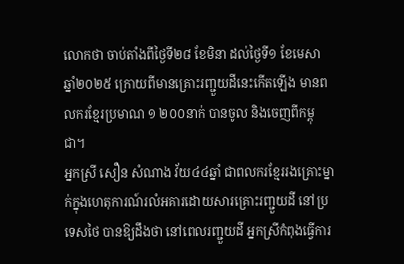លោកថា ចាប់តាំងពីថ្ងៃទី២៨ ខែមិនា ដល់ថ្ងៃទី១ ខែមេសា ឆ្នាំ២០២៥ ក្រោយពីមានគ្រោះរញ្ជួយដីនេះកើតឡើង មានពលករខ្មែរប្រមាណ ១ ២០០នាក់ បានចូល និងចេញពីកម្ពុជា។
អ្នកស្រី សឿន សំណាង វ័យ៤៤ឆ្នាំ ជាពលករខ្មែររងគ្រោះម្នាក់ក្នុងហេតុការណ៍រលំអគារដោយសារគ្រោះរញ្ជួយដី នៅប្រទេសថៃ បានឱ្យដឹងថា នៅពេលរញ្ជួយដី អ្នកស្រីកំពុងធ្វើការ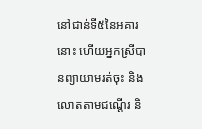នៅជាន់ទី៥នៃអគារនោះ ហើយអ្នកស្រីបានព្យាយាមរត់ចុះ និងលោតតាមជណ្ដើរ និ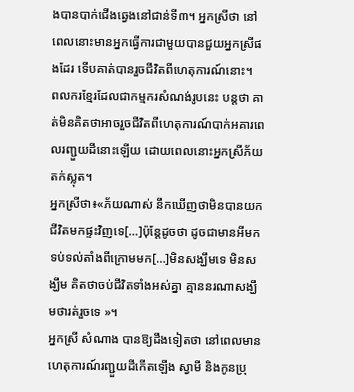ងបានបាក់ជើងឆ្វេងនៅជាន់ទី៣។ អ្នកស្រីថា នៅពេលនោះមានអ្នកធ្វើការជាមួយបានជួយអ្នកស្រីផងដែរ ទើបគាត់បានរួចជីវិតពីហេតុការណ៍នោះ។
ពលករខ្មែរដែលជាកម្មករសំណង់រូបនេះ បន្តថា គាត់មិនគិតថាអាចរួចជីវិតពីហេតុការណ៍បាក់អគារពេលរញ្ជួយដីនោះឡើយ ដោយពេលនោះអ្នកស្រីភ័យតក់ស្លុត។
អ្នកស្រីថា៖«ភ័យណាស់ នឹកឃើញថាមិនបានយកជីវិតមកផ្ទះវិញទេ[…]ប៉ុន្តែដូចថា ដូចជាមានអីមកទប់ទល់តាំងពីក្រោមមក[…]មិនសង្ឃឹមទេ មិនសង្ឃឹម គិតថាចប់ជីវិតទាំងអស់គ្នា គ្មាននរណាសង្ឃឹមថារត់រួចទេ »។
អ្នកស្រី សំណាង បានឱ្យដឹងទៀតថា នៅពេលមានហេតុការណ៍រញ្ជួយដីកើតឡើង ស្វាមី និងកូនប្រុ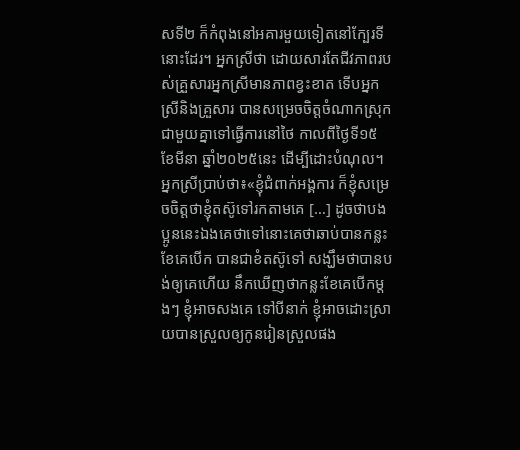សទី២ ក៏កំពុងនៅអគារមួយទៀតនៅក្បែរទីនោះដែរ។ អ្នកស្រីថា ដោយសារតែជីវភាពរបស់គ្រួសារអ្នកស្រីមានភាពខ្វះខាត ទើបអ្នកស្រីនិងគ្រួសារ បានសម្រេចចិត្តចំណាកស្រុកជាមួយគ្នាទៅធ្វើការនៅថៃ កាលពីថ្ងៃទី១៥ ខែមីនា ឆ្នាំ២០២៥នេះ ដើម្បីដោះបំណុល។
អ្នកស្រីប្រាប់ថា៖«ខ្ញុំជំពាក់អង្គការ ក៏ខ្ញុំសម្រេចចិត្តថាខ្ញុំតស៊ូទៅរកតាមគេ […] ដូចថាបងប្អូននេះឯងគេថាទៅនោះគេថាឆាប់បានកន្លះខែគេបើក បានជាខំតស៊ូទៅ សង្ឃឹមថាបានបង់ឲ្យគេហើយ នឹកឃើញថាកន្លះខែគេបើកម្តងៗ ខ្ញុំអាចសងគេ ទៅបីនាក់ ខ្ញុំអាចដោះស្រាយបានស្រួលឲ្យកូនរៀនស្រួលផង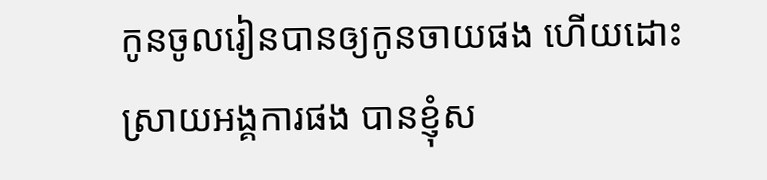កូនចូលរៀនបានឲ្យកូនចាយផង ហើយដោះស្រាយអង្គការផង បានខ្ញុំស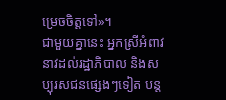ម្រេចចិត្តទៅ»។
ជាមួយគ្នានេះ អ្នកស្រីអំពាវនាវដល់រដ្ឋាភិបាល និងសប្បុរសជនផ្សេងៗទៀត បន្ត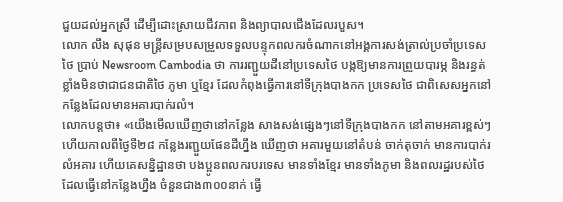ជួយដល់អ្នកស្រី ដើម្បីដោះស្រាយជីវភាព និងព្យាបាលជើងដែលរបួស។
លោក លឹង សុផុន មន្ត្រីសម្របសម្រួលទទួលបន្ទុកពលករចំណាកនៅអង្គការសង់ត្រាល់ប្រចាំប្រទេសថៃ ប្រាប់ Newsroom Cambodia ថា ការរញ្ជួយដីនៅប្រទេសថៃ បង្កឱ្យមានការព្រួយបារម្ភ និងរន្ធត់ខ្លាំងមិនថាជាជនជាតិថៃ ភូមា ឬខ្មែរ ដែលកំពុងធ្វើការនៅទីក្រុងបាងកក ប្រទេសថៃ ជាពិសេសអ្នកនៅកន្លែងដែលមានអគារបាក់រលំ។
លោកបន្តថា៖ «យើងមើលឃើញថានៅកន្លែង សាងសង់ផ្សេងៗនៅទីក្រុងបាងកក នៅតាមអគារខ្ពស់ៗ ហើយកាលពីថ្ងៃទី២៨ កន្លែងរញ្ជួយផែនដីហ្នឹង ឃើញថា អគារមួយនៅតំបន់ ចាក់តុចាក់ មានការបាក់រលំអគារ ហើយគេសន្និដ្ឋានថា បងប្អូនពលករបរទេស មានទាំងខ្មែរ មានទាំងភូមា និងពលរដ្ឋរបស់ថៃដែលធ្វើនៅកន្លែងហ្នឹង ចំនួនជាង៣០០នាក់ ធ្វើ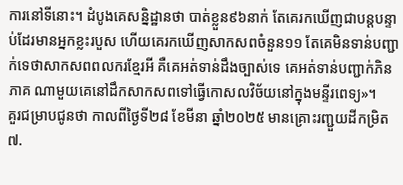ការនៅទីនោះ។ ដំបូងគេសន្និដ្ឋានថា បាត់ខ្លួន៩៦នាក់ តែគេរកឃើញជាបន្តបន្ទាប់ដែរមានអ្នកខ្លះរបួស ហើយគេរកឃើញសាកសពចំនួន១១ តែគេមិនទាន់បញ្ជាក់ទេថាសាកសពពលករខ្មែរអី គឺគេអត់ទាន់ដឹងច្បាស់ទេ គេអត់ទាន់បញ្ជាក់ភិនភាគ ណាមួយគេនៅដឹកសាកសពទៅធ្វើកោសលវិច័យនៅក្នុងមន្ទីរពេទ្យ»។
គួរជម្រាបជូនថា កាលពីថ្ងៃទី២៨ ខែមីនា ឆ្នាំ២០២៥ មានគ្រោះរញ្ជួយដីកម្រិត ៧.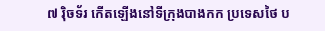៧ រ៉ិចទ័រ កើតឡើងនៅទីក្រុងបាងកក ប្រទេសថៃ ប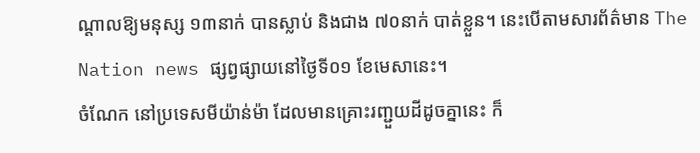ណ្តាលឱ្យមនុស្ស ១៣នាក់ បានស្លាប់ និងជាង ៧០នាក់ បាត់ខ្លួន។ នេះបើតាមសារព័ត៌មាន The Nation news ផ្សព្វផ្សាយនៅថ្ងៃទី០១ ខែមេសានេះ។
ចំណែក នៅប្រទេសមីយ៉ាន់ម៉ា ដែលមានគ្រោះរញ្ជួយដីដូចគ្នានេះ ក៏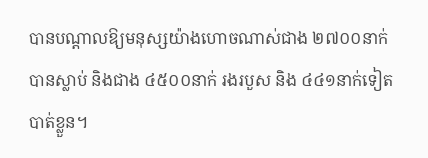បានបណ្តាលឱ្យមនុស្សយ៉ាងហោចណាស់ជាង ២៧០០នាក់ បានស្លាប់ និងជាង ៤៥០០នាក់ រងរបួស និង ៤៤១នាក់ទៀតបាត់ខ្លួន។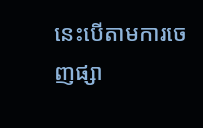នេះបើតាមការចេញផ្សា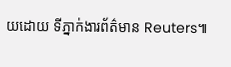យដោយ ទីភ្នាក់ងារព័ត៌មាន Reuters៕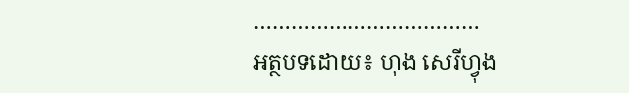………………………………
អត្ថបទដោយ៖ ហុង សេរីហ្វុង